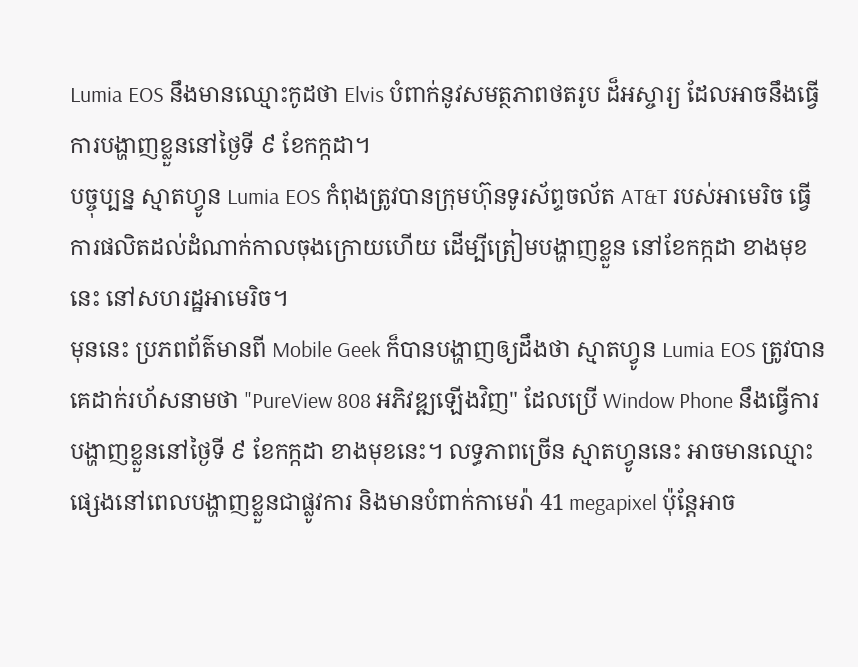Lumia EOS នឹងមានឈ្មោះកូដថា Elvis បំពាក់នូវសមត្ថភាពថតរូប ដ៏អស្ចារ្យ ដែលអាចនឹងធ្វើ
ការបង្ហាញខ្លួននៅថ្ងៃទី ៩ ខែកក្កដា។
បច្ចុប្បន្ន ស្មាតហ្វូន Lumia EOS កំពុងត្រូវបានក្រុមហ៊ុនទូរស័ព្ទចល័ត AT&T របស់អាមេរិច ធ្វើ
ការផលិតដល់ដំណាក់កាលចុងក្រោយហើយ ដើម្បីត្រៀមបង្ហាញខ្លួន នៅខែកក្កដា ខាងមុខ
នេះ នៅសហរដ្ឋអាមេរិច។
មុននេះ ប្រភពព័ត៌មានពី Mobile Geek ក៏បានបង្ហាញឲ្យដឹងថា ស្មាតហ្វូន Lumia EOS ត្រូវបាន
គេដាក់រហ័សនាមថា "PureView 808 អភិវឌ្ឍឡើងវិញ" ដែលប្រើ Window Phone នឹងធ្វើការ
បង្ហាញខ្លួននៅថ្ងៃទី ៩ ខែកក្កដា ខាងមុខនេះ។ លទ្ធភាពច្រើន ស្មាតហ្វូននេះ អាចមានឈ្មោះ
ផ្សេងនៅពេលបង្ហាញខ្លួនជាផ្លូវការ និងមានបំពាក់កាមេរ៉ា 41 megapixel ប៉ុន្តែអាច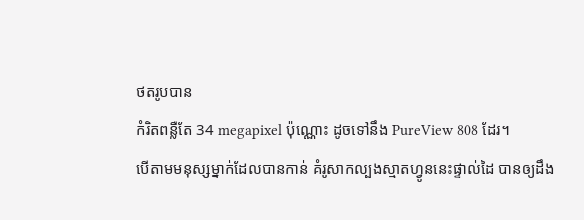ថតរូបបាន
កំរិតពន្លឺតែ 34 megapixel ប៉ុណ្ណោះ ដូចទៅនឹង PureView 808 ដែរ។
បើតាមមនុស្សម្នាក់ដែលបានកាន់ គំរូសាកល្បងស្មាតហ្វូននេះផ្ទាល់ដៃ បានឲ្យដឹង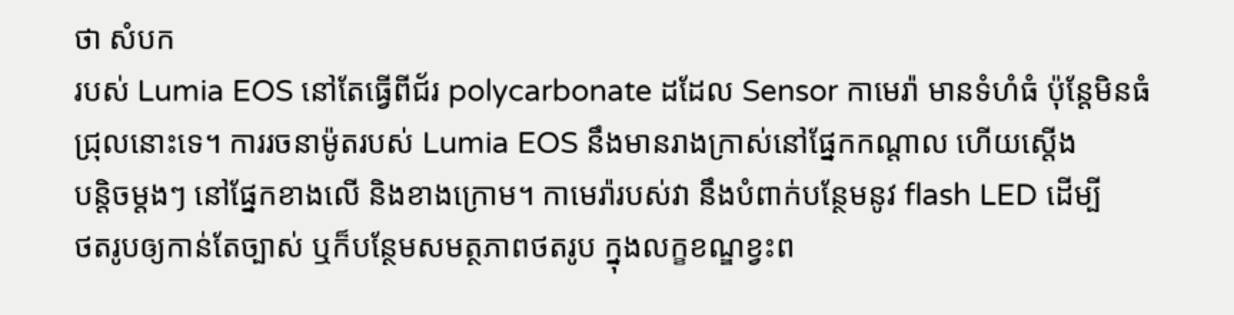ថា សំបក
របស់ Lumia EOS នៅតែធ្វើពីជ័រ polycarbonate ដដែល Sensor កាមេរ៉ា មានទំហំធំ ប៉ុន្តែមិនធំ
ជ្រុលនោះទេ។ ការរចនាម៉ូតរបស់ Lumia EOS នឹងមានរាងក្រាស់នៅផ្នែកកណ្តាល ហើយស្តើង
បន្តិចម្តងៗ នៅផ្នែកខាងលើ និងខាងក្រោម។ កាមេរ៉ារបស់វា នឹងបំពាក់បន្ថែមនូវ flash LED ដើម្បី
ថតរូបឲ្យកាន់តែច្បាស់ ឬក៏បន្ថែមសមត្ថភាពថតរូប ក្នុងលក្ខខណ្ឌខ្វះព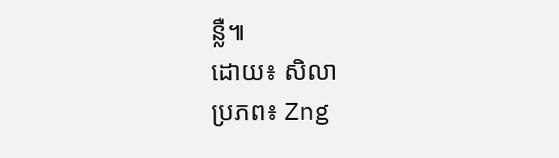ន្លឺ៕
ដោយ៖ សិលា
ប្រភព៖ Zng